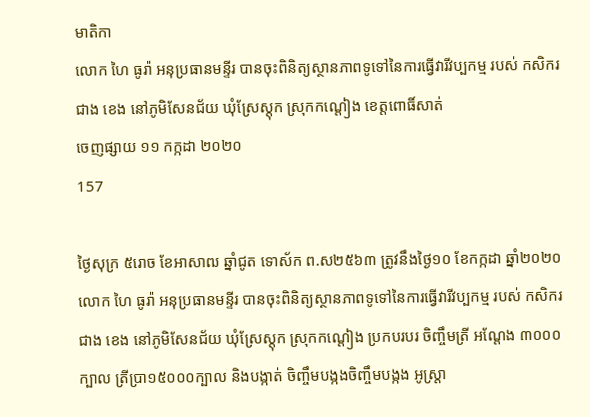មាតិកា
លោក ហៃ ធូរ៉ា អនុប្រធានមន្ទីរ បានចុះពិនិត្យស្ថានភាពទូទៅនៃការធ្វើវារីវប្បកម្ម របស់ កសិករ ជាង ខេង នៅភូមិសែនជ័យ ឃុំស្រែស្តុក ស្រុកកណ្តៀង ខេត្តពោធិ៍សាត់
ចេញផ្សាយ ១១ កក្កដា ២០២០
157

ថ្ងៃសុក្រ ៥រោច ខែអាសាឍ ឆ្នាំជូត ទោស័ក ព.ស២៥៦៣ ត្រូវនឹងថ្ងៃ១០ ខែកក្កដា ឆ្នាំ២០២០ លោក ហៃ ធូរ៉ា អនុប្រធានមន្ទីរ បានចុះពិនិត្យស្ថានភាពទូទៅនៃការធ្វើវារីវប្បកម្ម របស់ កសិករ ជាង ខេង នៅភូមិសែនជ័យ ឃុំស្រែស្តុក ស្រុកកណ្តៀង ប្រកបរបរ ចិញ្ចឹមត្រី អណ្តែង ៣០០០ក្បាល ត្រីប្រា១៥០០០ក្បាល និងបង្កាត់ ចិញ្ចឹមបង្កងចិញ្ចឹមបង្កង អូស្ត្រា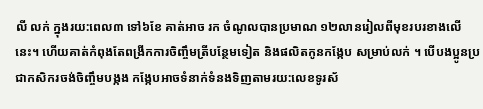លី លក់ ក្នុងរយ:ពេល៣ ទៅ៦ខែ គាត់អាច រក ចំណូលបានប្រមាណ ១២លានរៀលពីមុខរបរខាងលើ នេះ។ ហើយគាត់កំពុងតែពង្រីកការចិញ្ចឹមត្រីបន្ថែមទៀត និងផលិតកូនកង្កែប សម្រាប់លក់ ។ បើបងប្អូនប្រជាកសិករចង់ចិញ្ចឹមបង្កង កង្កែបអាចទំនាក់ទំនងទិញតាមរយ:លេខទូរស័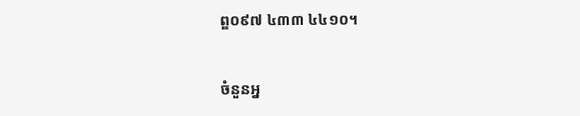ព្ឌ០៩៧ ៤៣៣ ៤៤១០។

ចំនួនអ្ន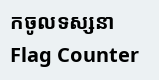កចូលទស្សនា
Flag Counter